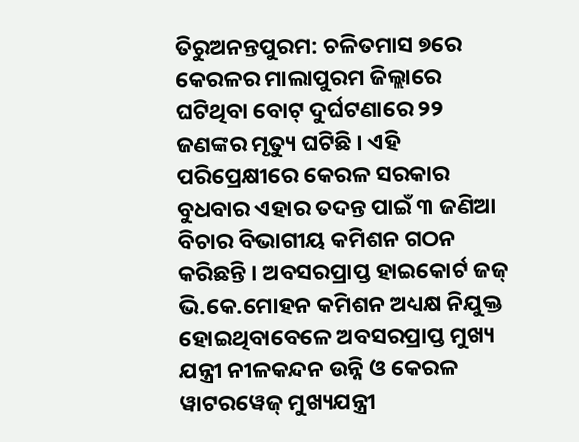ତିରୁଅନନ୍ତପୁରମ: ଚଳିତମାସ ୭ରେ କେରଳର ମାଲାପୁରମ ଜିଲ୍ଲାରେ ଘଟିଥିବା ବୋଟ୍ ଦୁର୍ଘଟଣାରେ ୨୨ ଜଣଙ୍କର ମୃତ୍ୟୁ ଘଟିଛି । ଏହି ପରିପ୍ରେକ୍ଷୀରେ କେରଳ ସରକାର ବୁଧବାର ଏହାର ତଦନ୍ତ ପାଇଁ ୩ ଜଣିଆ ବିଚାର ବିଭାଗୀୟ କମିଶନ ଗଠନ କରିଛନ୍ତି । ଅବସରପ୍ରାପ୍ତ ହାଇକୋର୍ଟ ଜଜ୍ ଭି.କେ.ମୋହନ କମିଶନ ଅଧ୍ୟକ୍ଷ ନିଯୁକ୍ତ ହୋଇଥିବାବେଳେ ଅବସରପ୍ରାପ୍ତ ମୁଖ୍ୟ ଯନ୍ତ୍ରୀ ନୀଳକନ୍ଦନ ଉନ୍ନି ଓ କେରଳ ୱାଟରୱେଜ୍ ମୁଖ୍ୟଯନ୍ତ୍ରୀ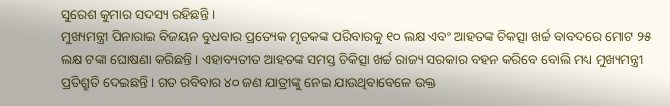ସୁରେଶ କୁମାର ସଦସ୍ୟ ରହିଛନ୍ତି ।
ମୁଖ୍ୟମନ୍ତ୍ରୀ ପିନାରାଇ ବିଜୟନ ବୁଧବାର ପ୍ରତ୍ୟେକ ମୃତକଙ୍କ ପରିବାରକୁ ୧୦ ଲକ୍ଷ ଏବଂ ଆହତଙ୍କ ଚିକତ୍ସା ଖର୍ଚ୍ଚ ବାବଦରେ ମୋଟ ୨୫ ଲକ୍ଷ ଟଙ୍କା ଘୋଷଣା କରିଛନ୍ତି । ଏହାବ୍ୟତୀତ ଆହତଙ୍କ ସମସ୍ତ ଚିକିତ୍ସା ଖର୍ଚ୍ଚ ରାଜ୍ୟ ସରକାର ବହନ କରିବେ ବୋଲି ମଧ୍ୟ ମୁଖ୍ୟମନ୍ତ୍ରୀ ପ୍ରତିଶ୍ରୁତି ଦେଇଛନ୍ତି । ଗତ ରବିବାର ୪୦ ଜଣ ଯାତ୍ରୀଙ୍କୁ ନେଇ ଯାଉଥିବାବେଳେ ଉକ୍ତ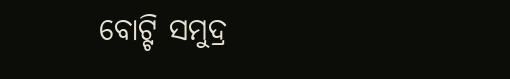ବୋଟ୍ଟି ସମୁଦ୍ର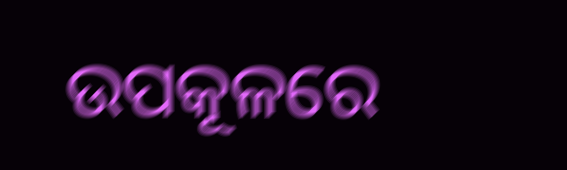ଉପକୂଳରେ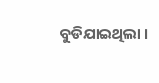ବୁଡିଯାଇଥିଲା ।